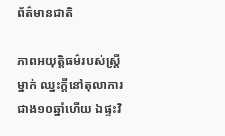ព័ត៌មានជាតិ

ភាពអយុត្តិធម៌របស់ស្ត្រីម្នាក់ ឈ្នះក្តីនៅតុលាការជាង១០ឆ្នាំហើយ ឯផ្ទះវិ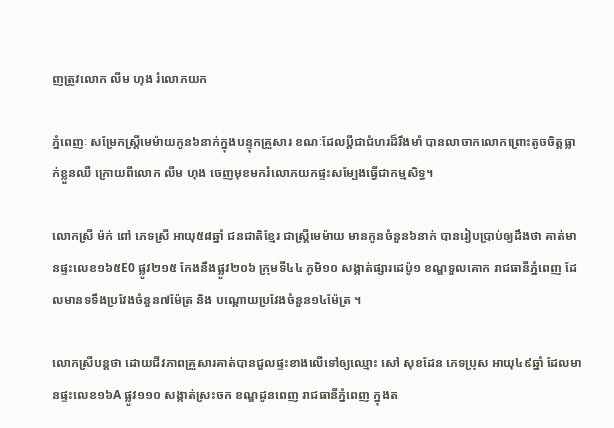ញត្រូវលោក លីម ហុង រំលោភយក

ភ្នំពេញៈ សម្រែកស្ត្រីមេម៉ាយកូន៦នាក់ក្នុងបន្ទុកគ្រួសារ ខណៈដែលប្តីជាជំហរដ៏រឹងមាំ បានលាចាកលោកព្រោះតូចចិត្តធ្លាក់ខ្លួនឈឺ ក្រោយពីលោក លីម ហុង ចេញមុខមករំលោភយកផ្ទះសម្បែងធ្វើជាកម្មសិទ្ធ។

លោកស្រី ម៉ក់ ពៅ ភេទស្រី អាយុ៥៨ឆ្នាំ ជនជាតិខ្មែរ ជាស្ត្រីមេម៉ាយ មានកូនចំនួន៦នាក់ បានរៀបប្រាប់ឲ្យដឹងថា គាត់មានផ្ទះលេខ១៦៥E0 ផ្លូវ២១៥ កែងនឹងផ្លូវ២០៦ ក្រុមទី៤៤ ភូមិ១០ សង្កាត់ផ្សារដេប៉ូ១ ខណ្ឌទួលគោក រាជធានីភ្នំពេញ ដែលមានទទឹងប្រវែងចំនួន៧ម៉ែត្រ និង បណ្តោយប្រវែងចំនួន១៤ម៉ែត្រ ។

លោកស្រីបន្តថា ដោយជីវភាពគ្រួសារគាត់បានជួលផ្ទះខាងលើទៅឲ្យឈ្មោះ សៅ សុខដែន ភេទប្រុស អាយុ៤៩ឆ្នាំ ដែលមានផ្ទះលេខ១៦A ផ្លូវ១១០ សង្កាត់ស្រះចក ខណ្ឌដូនពេញ រាជធានីភ្នំពេញ ក្នុងត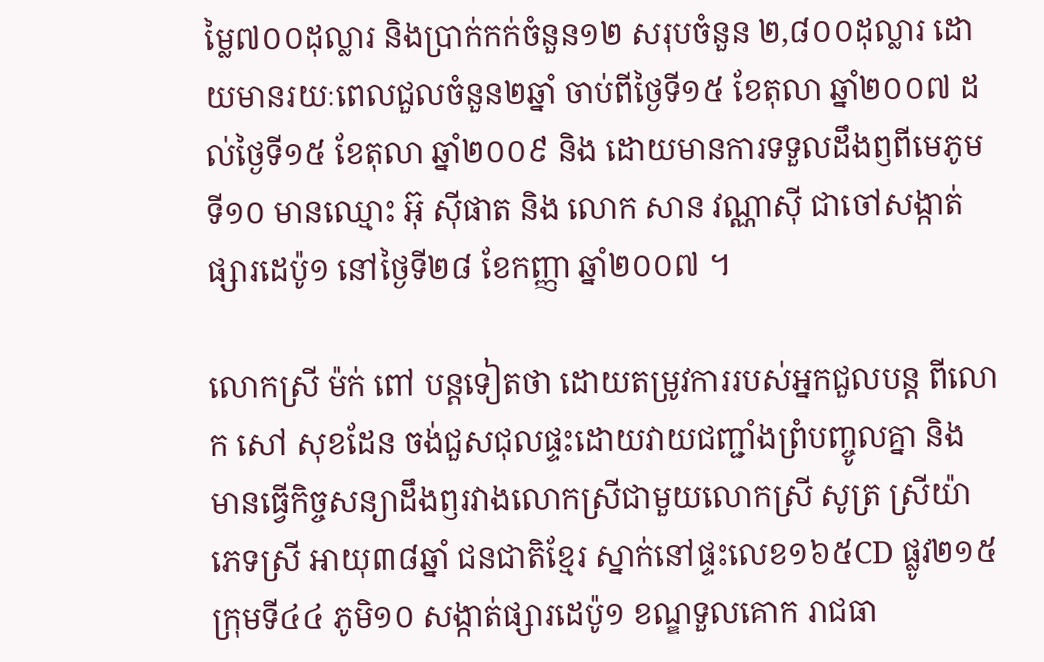ម្លៃ៧០០ដុល្លារ និងប្រាក់កក់ចំនួន១២ សរុបចំនួន ២,៨០០ដុល្លារ ដោយមានរយៈពេលជួលចំនួន២ឆ្នាំ ចាប់ពីថ្ងៃទី១៥ ខែតុលា ឆ្នាំ២០០៧ ដល់ថ្ងៃទី១៥ ខែតុលា ឆ្នាំ២០០៩ និង ដោយមានការទទួលដឹងឭពីមេភូមទី១០ មានឈ្មោះ អ៊ុ ស៊ីផាត និង លោក សាន វណ្ណាស៊ី ជាចៅសង្កាត់ផ្សារដេប៉ូ១ នៅថ្ងៃទី២៨ ខែកញ្ញា ឆ្នាំ២០០៧ ។

លោកស្រី ម៉ក់ ពៅ បន្តទៀតថា ដោយតម្រូវការរបស់អ្នកជួលបន្ត ពីលោក សៅ សុខដែន ចង់ជួសជុលផ្ទះដោយវាយជញ្ជាំងព្រំបញ្ចូលគ្នា និង មានធ្វើកិច្ចសន្យាដឹងឭរវាងលោកស្រីជាមួយលោកស្រី សូត្រ ស្រីយ៉ា ភេទស្រី អាយុ៣៨ឆ្នាំ ជនជាតិខ្មែរ ស្នាក់នៅផ្ទះលេខ១៦៥CD ផ្លូវ២១៥ ក្រុមទី៤៤ ភូមិ១០ សង្កាត់ផ្សារដេប៉ូ១ ខណ្ឌទួលគោក រាជធា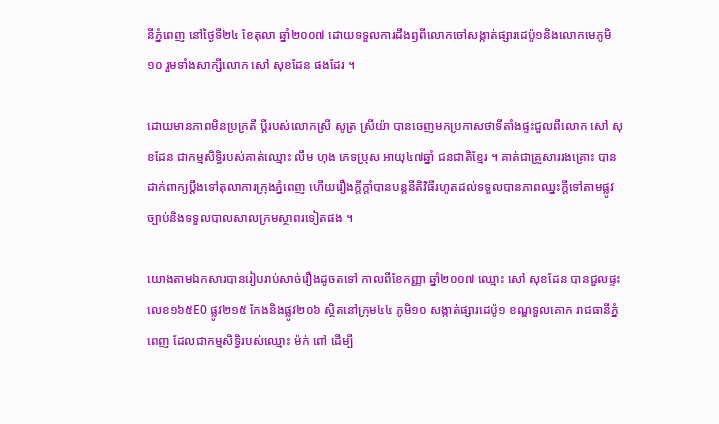នីភ្នំពេញ នៅថ្ងៃទី២៤ ខែតុលា ឆ្នាំ២០០៧ ដោយទទួលការដឹងឭពីលោកចៅសង្កាត់ផ្សារដេប៉ូ១និងលោកមេភូមិ១០ រួមទាំងសាក្សីលោក សៅ សុខដែន ផងដែរ ។

ដោយមានភាពមិនប្រក្រតី ប្តីរបស់លោកស្រី សូត្រ ស្រីយ៉ា បានចេញមកប្រកាសថាទីតាំងផ្ទះជួលពីលោក សៅ សុខដែន ជាកម្មសិទ្ធិរបស់គាត់ឈ្មោះ លឹម ហុង ភេទប្រុស អាយុ៤៧ឆ្នាំ ជនជាតិខ្មែរ ។ គាត់ជាគ្រួសាររងគ្រោះ បានដាក់ពាក្យប្តឹងទៅតុលាការក្រុងភ្នំពេញ ហើយរឿងក្តីក្តាំបានបន្តនីតិវិធីរហូតដល់ទទួលបានភាពឈ្នះក្តីទៅតាមផ្លូវច្បាប់និងទទួលបាលសាលក្រមស្ថាពរទៀតផង ។

យោងតាមឯកសារបានរៀបរាប់សាច់រឿងដូចតទៅ កាលពីខែកញ្ញា ឆ្នាំ២០០៧ ឈ្មោះ សៅ សុខដែន បានជួលផ្ទះលេខ១៦៥E0 ផ្លូវ២១៥ កែងនិងផ្លូវ២០៦ ស្ថិតនៅក្រុម៤៤ ភូមិ១០ សង្កាត់ផ្សារដេប៉ូ១ ខណ្ឌទួលគោក រាជធានីភ្នំពេញ ដែលជាកម្មសិទ្ធិរបស់ឈ្មោះ ម៉ក់ ពៅ ដើម្បី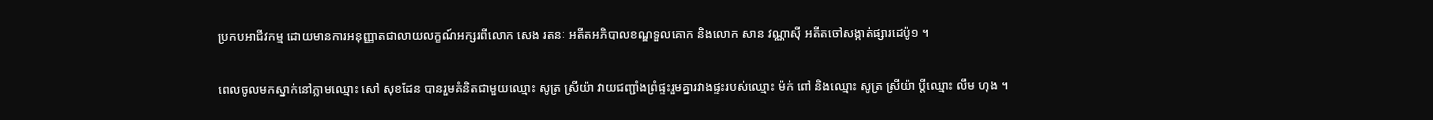ប្រកបអាជីវកម្ម ដោយមានការអនុញ្ញាតជាលាយលក្ខណ៍អក្សរពីលោក សេង រតនៈ អតីតអភិបាលខណ្ឌទួលគោក និងលោក សាន វណ្ណាស៊ី អតីតចៅសង្កាត់ផ្សារដេប៉ូ១ ។

ពេលចូលមកស្នាក់នៅភ្លាមឈ្មោះ សៅ សុខដែន បានរួមគំនិតជាមួយឈ្មោះ សូត្រ ស្រីយ៉ា វាយជញ្ជាំងព្រំផ្ទះរួមគ្នារវាងផ្ទះរបស់ឈ្មោះ ម៉ក់ ពៅ និងឈ្មោះ សូត្រ ស្រីយ៉ា ប្តីឈ្មោះ លឹម ហុង ។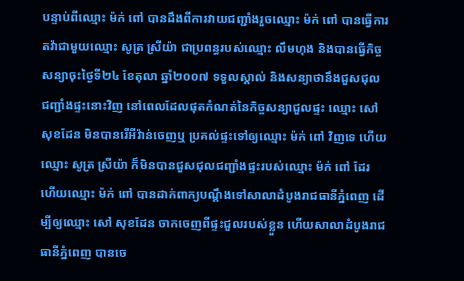បន្ទាប់ពីឈ្មោះ ម៉ក់ ពៅ បានដឹងពីការវាយជញ្ជាំងរួចឈ្មោះ ម៉ក់ ពៅ បានធ្វើការតវ៉ាជាមួយឈ្មោះ សូត្រ ស្រីយ៉ា ជាប្រពន្ធរបស់ឈ្មោះ លឹមហុង និងបានធ្វើកិច្ចសន្យាចុះថ្ងៃទី២៤ ខែតុលា ឆ្នាំ២០០៧ ទទួលស្គាល់ និងសន្យាថានឹងជួសជុលជញ្ជាំងផ្ទះនោះវិញ នៅពេលដែលផុតកំណត់នៃកិច្ចសន្យាជួលផ្ទះ ឈ្មោះ សៅ សុខដែន មិនបានរើអីវ៉ាន់ចេញឬ ប្រគល់ផ្ទះទៅឲ្យឈ្មោះ ម៉ក់ ពៅ វិញទេ ហើយឈ្មោះ សូត្រ ស្រីយ៉ា ក៏មិនបានជួសជុលជញ្ជាំងផ្ទះរបស់ឈ្មោះ ម៉ក់ ពៅ ដែរ ហើយឈ្មោះ ម៉ក់ ពៅ បានដាក់ពាក្យបណ្តឹងទៅសាលាដំបូងរាជធានីភ្នំពេញ ដើម្បីឲ្យឈ្មោះ សៅ សុខដែន ចាកចេញពីផ្ទះជួលរបស់ខ្លួន ហើយសាលាដំបូងរាជធានីភ្នំពេញ បានចេ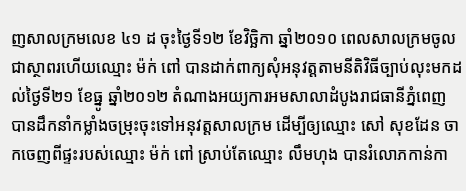ញសាលក្រមលេខ ៤១ ដ ចុះថ្ងៃទី១២ ខែវិច្ឆិកា ឆ្នាំ២០១០ ពេលសាលក្រមចូលជាស្ថាពរហើយឈ្មោះ ម៉ក់ ពៅ បានដាក់ពាក្យសុំអនុវត្តតាមនីតិវិធីច្បាប់លុះមកដល់ថ្ងៃទី២១ ខែធ្នូ ឆ្នាំ២០១២ តំណាងអយ្យការអមសាលាដំបូងរាជធានីភ្នំពេញ បានដឹកនាំកម្លាំងចម្រុះចុះទៅអនុវត្តសាលក្រម ដើម្បីឲ្យឈ្មោះ សៅ សុខដែន ចាកចេញពីផ្ទះរបស់ឈ្មោះ ម៉ក់ ពៅ ស្រាប់តែឈ្មោះ លឹមហុង បានរំលោភកាន់កា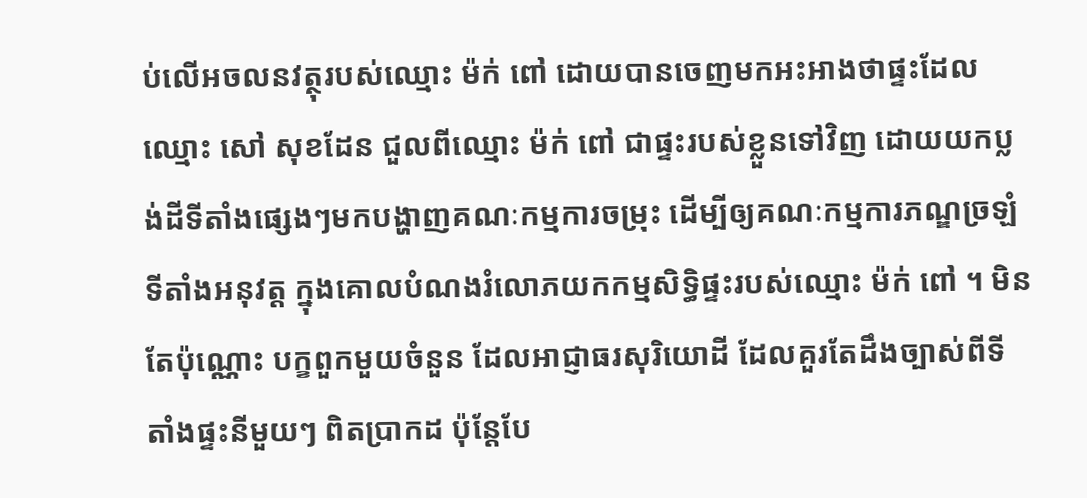ប់លើអចលនវត្ថុរបស់ឈ្មោះ ម៉ក់ ពៅ ដោយបានចេញមកអះអាងថាផ្ទះដែលឈ្មោះ សៅ សុខដែន ជួលពីឈ្មោះ ម៉ក់ ពៅ ជាផ្ទះរបស់ខ្លួនទៅវិញ ដោយយកប្លង់ដីទីតាំងផ្សេងៗមកបង្ហាញគណៈកម្មការចម្រុះ ដើម្បីឲ្យគណៈកម្មការភណ្ឌច្រឡំទីតាំងអនុវត្ត ក្នុងគោលបំណងរំលោភយកកម្មសិទ្ធិផ្ទះរបស់ឈ្មោះ ម៉ក់ ពៅ ។ មិនតែប៉ុណ្ណោះ បក្ខពួកមួយចំនួន ដែលអាជ្ញាធរសុរិយោដី ដែលគួរតែដឹងច្បាស់ពីទីតាំងផ្ទះនីមួយៗ ពិតប្រាកដ ប៉ុន្តែបែ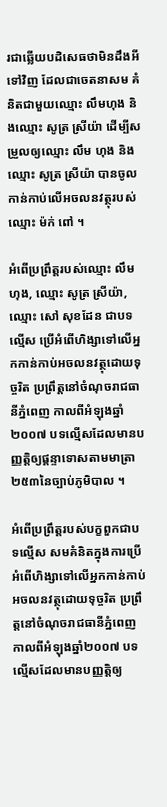រជាឆ្លើយបដិសេធថាមិនដឹងអីទៅវិញ ដែលជាចេតនាសម គំនិតជាមួយឈ្មោះ លឹមហុង និងឈ្មោះ សូត្រ ស្រីយ៉ា ដើម្បីសម្រួលឲ្យឈ្មោះ លឹម ហុង និងឈ្មោះ សូត្រ ស្រីយ៉ា បានចូលកាន់កាប់លើអចលនវត្ថុរបស់ឈ្មោះ ម៉ក់ ពៅ ។

អំពើប្រព្រឹត្តរបស់ឈ្មោះ លឹមហុង, ឈ្មោះ សូត្រ ស្រីយ៉ា, ឈ្មោះ សៅ សុខដែន ជាបទល្មើស ប្រើអំពើហិង្សាទៅលើអ្នកកាន់កាប់អចលនវត្ថុដោយទុច្ចរិត ប្រព្រឹត្តនៅចំណុចរាជធានីភ្នំពេញ កាលពីអំឡុងឆ្នាំ២០០៧ បទល្មើសដែលមានបញ្ញត្តិឲ្យផ្តន្ទាទោសតាមមាត្រា២៥៣នៃច្បាប់ភូមិបាល ។

អំពើប្រព្រឹត្តរបស់បក្ខពួកជាបទល្មើស សមគំនិតក្នុងការប្រើអំពើហិង្សាទៅលើអ្នកកាន់កាប់អចលនវត្ថុដោយទុច្ចរិត ប្រព្រឹត្តនៅចំណុចរាជធានីភ្នំពេញ កាលពីអំឡុងឆ្នាំ២០០៧ បទល្មើសដែលមានបញ្ញត្តិឲ្យ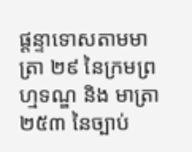ផ្តន្ទាទោសតាមមាត្រា ២៩ នៃក្រមព្រហ្មទណ្ឌ និង មាត្រា ២៥៣ នៃច្បាប់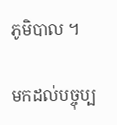ភូមិបាល ។

មកដល់បច្ចុប្ប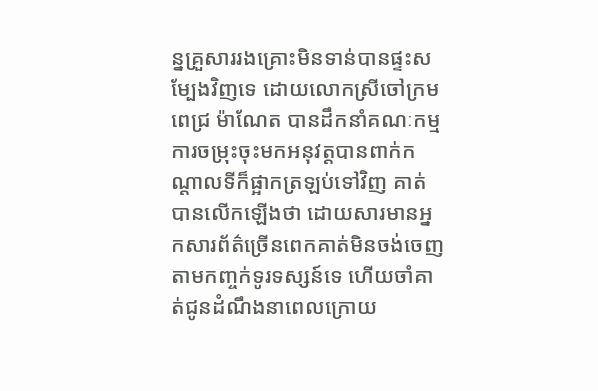ន្នគ្រួសាររងគ្រោះមិនទាន់បានផ្ទះសម្បែងវិញទេ ដោយលោកស្រីចៅក្រម ពេជ្រ ម៉ាណែត បានដឹកនាំគណៈកម្មការចម្រុះចុះមកអនុវត្តបានពាក់កណ្តាលទីក៏ផ្អាកត្រឡប់ទៅវិញ គាត់បានលើកឡើងថា ដោយសារមានអ្នកសារព័ត៌ច្រើនពេកគាត់មិនចង់ចេញតាមកញ្ចក់ទូរទស្សន៍ទេ ហើយចាំគាត់ជូនដំណឹងនាពេលក្រោយ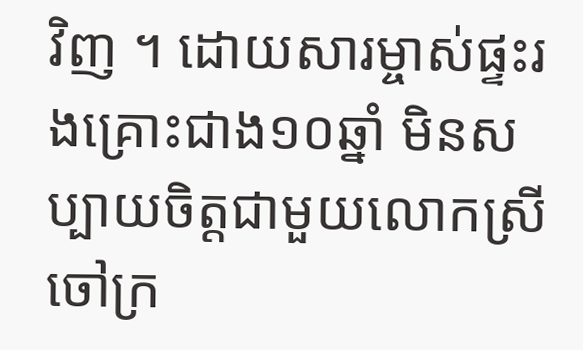វិញ ។ ដោយសារម្ចាស់ផ្ទះរងគ្រោះជាង១០ឆ្នាំ មិនសប្បាយចិត្តជាមួយលោកស្រីចៅក្រ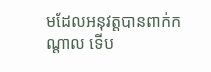មដែលអនុវត្តបានពាក់កណ្តាល ទើប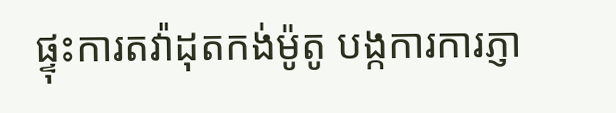ផ្ទុះការតវ៉ាដុតកង់ម៉ូតូ បង្កការការភ្ញា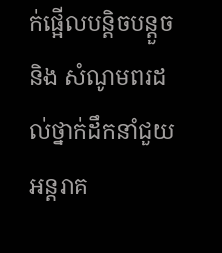ក់ផ្អើលបន្តិចបន្តួច និង សំណូមពរដល់ថ្នាក់ដឹកនាំជួយអន្តរាគ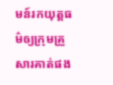មន៍រកយុត្តធម៌ឲ្យក្រុមគ្រួសារគាត់ផង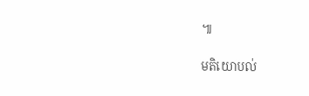៕

មតិយោបល់